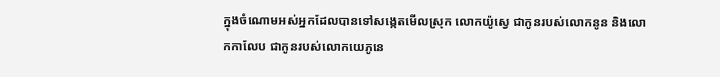ក្នុងចំណោមអស់អ្នកដែលបានទៅសង្កេតមើលស្រុក លោកយ៉ូស្វេ ជាកូនរបស់លោកនូន និងលោកកាលែប ជាកូនរបស់លោកយេភូនេ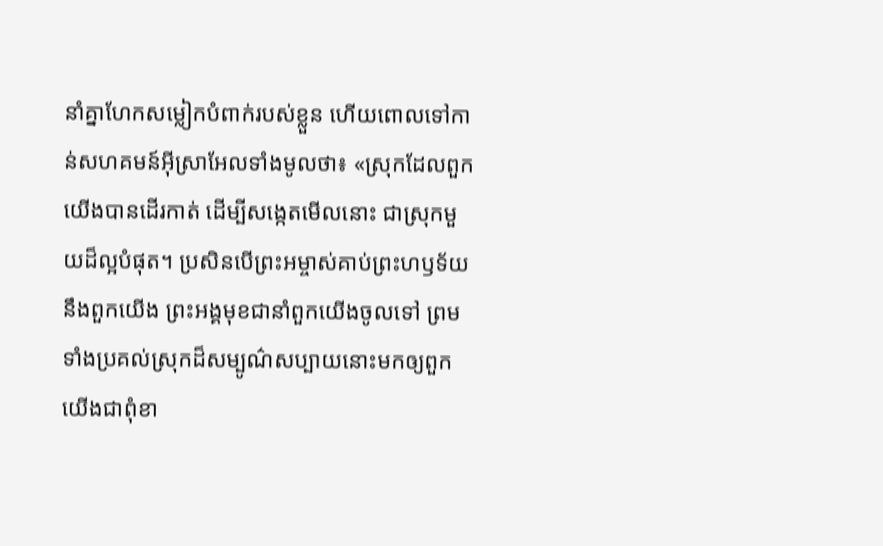នាំគ្នាហែកសម្លៀកបំពាក់របស់ខ្លួន ហើយពោលទៅកាន់សហគមន៍អ៊ីស្រាអែលទាំងមូលថា៖ «ស្រុកដែលពួកយើងបានដើរកាត់ ដើម្បីសង្កេតមើលនោះ ជាស្រុកមួយដ៏ល្អបំផុត។ ប្រសិនបើព្រះអម្ចាស់គាប់ព្រះហឫទ័យនឹងពួកយើង ព្រះអង្គមុខជានាំពួកយើងចូលទៅ ព្រមទាំងប្រគល់ស្រុកដ៏សម្បូណ៌សប្បាយនោះមកឲ្យពួកយើងជាពុំខា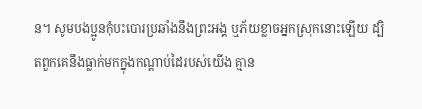ន។ សូមបងប្អូនកុំបះបោរប្រឆាំងនឹងព្រះអង្គ ឬភ័យខ្លាចអ្នកស្រុកនោះឡើយ ដ្បិតពួកគេនឹងធ្លាក់មកក្នុងកណ្ដាប់ដៃរបស់យើង គ្មាន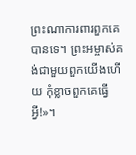ព្រះណាការពារពួកគេបានទេ។ ព្រះអម្ចាស់គង់ជាមួយពួកយើងហើយ កុំខ្លាចពួកគេធ្វើអ្វី!»។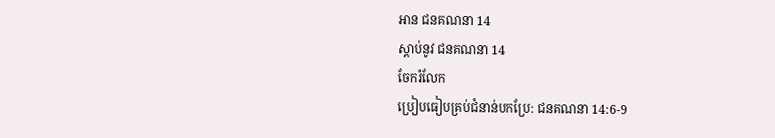អាន ជនគណនា 14
ស្ដាប់នូវ ជនគណនា 14
ចែករំលែក
ប្រៀបធៀបគ្រប់ជំនាន់បកប្រែ: ជនគណនា 14:6-9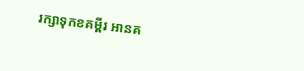រក្សាទុកខគម្ពីរ អានគ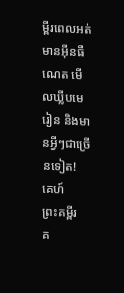ម្ពីរពេលអត់មានអ៊ីនធឺណេត មើលឃ្លីបមេរៀន និងមានអ្វីៗជាច្រើនទៀត!
គេហ៍
ព្រះគម្ពីរ
គ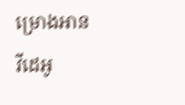ម្រោងអាន
វីដេអូ